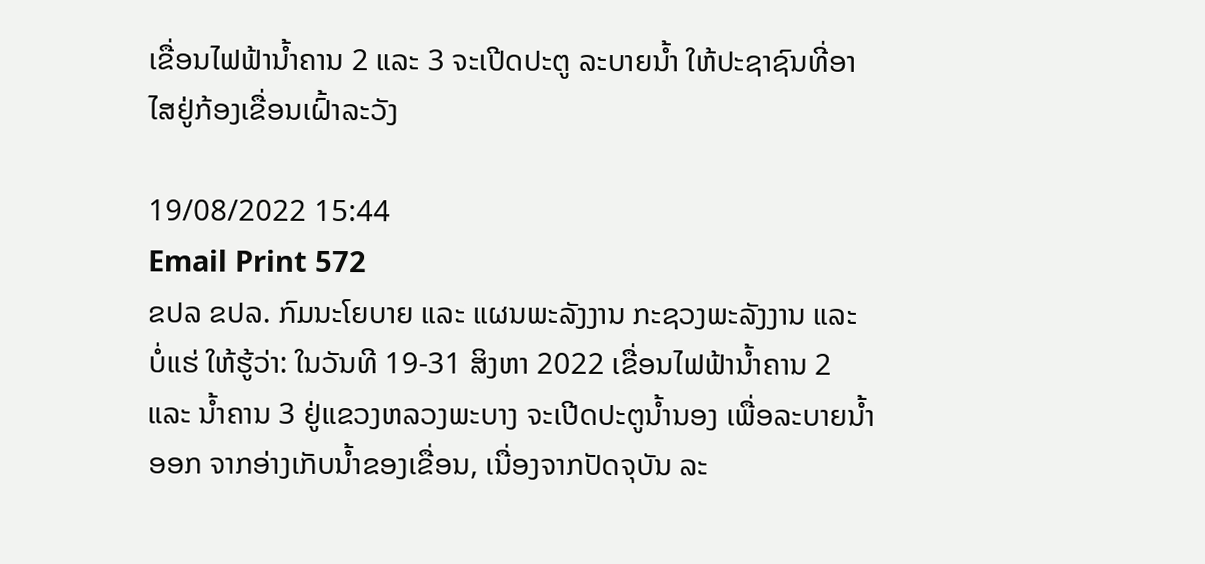ເຂື່ອນໄຟຟ້ານໍ້າຄານ 2 ແລະ 3 ຈະເປີດປະຕູ ລະບາຍນໍ້າ ໃຫ້ປະຊາຊົນທີ່ອາໄສຢູ່ກ້ອງເຂື່ອນເຝົ້າລະວັງ

19/08/2022 15:44
Email Print 572
ຂປລ ຂປລ. ກົມນະໂຍບາຍ ແລະ ແຜນພະລັງງານ ກະຊວງພະລັງງານ ແລະ ບໍ່ແຮ່ ໃຫ້ຮູ້ວ່າ: ໃນວັນທີ 19-31 ສິງຫາ 2022 ເຂື່ອນໄຟຟ້ານໍ້າຄານ 2 ແລະ ນໍ້າຄານ 3 ຢູ່ແຂວງຫລວງພະບາງ ຈະເປີດປະຕູນໍ້ານອງ ເພື່ອລະບາຍນໍ້າອອກ ຈາກອ່າງເກັບນໍ້າຂອງເຂື່ອນ, ເນື່ອງຈາກປັດຈຸບັນ ລະ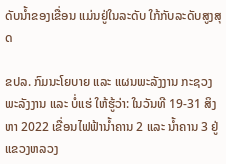ດັບນໍ້າຂອງເຂື່ອນ ແມ່ນຢູ່ໃນລະດັບ ໃກ້ກັບລະດັບສູງສຸດ

ຂປລ. ກົມນະໂຍບາຍ ແລະ ແຜນພະລັງງານ ກະຊວງພະລັງງານ ແລະ ບໍ່ແຮ່ ໃຫ້ຮູ້ວ່າ: ໃນວັນທີ 19-31 ສິງຫາ 2022 ເຂື່ອນໄຟຟ້ານໍ້າຄານ 2 ແລະ ນໍ້າຄານ 3 ຢູ່ແຂວງຫລວງ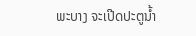ພະບາງ ຈະເປີດປະຕູນໍ້າ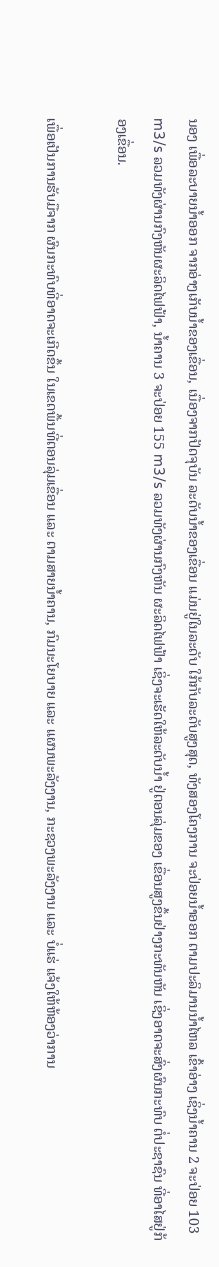ນອງ ເພື່ອລະບາຍນໍ້າອອກ ຈາກອ່າງເກັບນໍ້າຂອງເຂື່ອນ, ເນື່ອງຈາກປັດຈຸບັນ ລະດັບນໍ້າຂອງເຂື່ອນ ແມ່ນຢູ່ໃນລະດັບ ໃກ້ກັບລະດັບສູງສຸດ, ທັງສອງໂຄງການ ຈະປ່ອຍນໍ້າອອກ ຕາມປະລິມານນໍ້າໄຫລ ເຂົ້າອ່າງ ເຊິ່ງນໍ້າຄານ 2 ຈະປ່ອຍ 103 m3/s ລວມທັງຜ່ານກົງຫັນຜະລິດໄຟຟ້າ, ນໍ້າຄານ 3 ຈະປ່ອຍ 155 m3/s ລວມທັງຜ່ານກົງຫັນ ຜະລິດໄຟຟ້າ ເຊິ່ງຈະເຮັດໃຫ້ລະດັບນໍ້າ ຢູ່ຕອນລຸ່ມຂອງ ເຂື່ອນສູງຂຶ້ນຢ່າງກະທັນຫັນ ເຊິ່ງອາດຈະສົ່ງຜົນກະທົບ ຕໍ່ປະຊາຊົນ ທີ່ອາໄສຢູ່ກ້ອງເຂື່ອນ.

ເພື່ອເປັນການຮັບມືຈາກ ຜົນກະທົບທີ່ອາດຈະເກີດຂຶ້ນ ໃນເຂດພື້ນທີ່ຕອນລຸ່ມເຂື່ອນ ແລະ ຕາມສາຍນໍ້າຄານ, ກົມນະໂຍບາຍ ແລະ ແຜນພະລັງງານ, ກະຊວງພະລັງງານ ແລະ ບໍ່ແຮ່ ແຈ້ງໃຫ້ຫ້ອງວ່າການ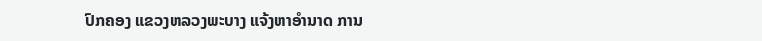ປົກຄອງ ແຂວງຫລວງພະບາງ ແຈ້ງຫາອຳນາດ ການ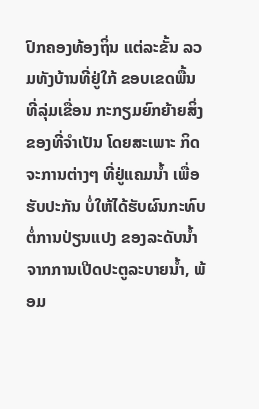ປົກຄອງທ້ອງຖິ່ນ ແຕ່ລະຂັ້ນ ລວມທັງບ້ານທີ່ຢູ່ໃກ້ ຂອບເຂດພື້ນທີ່ລຸ່ມເຂື່ອນ ກະກຽມຍົກຍ້າຍສິ່ງ ຂອງທີ່ຈຳເປັນ ໂດຍສະເພາະ ກິດຈະການຕ່າງໆ ທີ່ຢູ່ແຄມນໍ້າ ເພື່ອຮັບປະກັນ ບໍ່ໃຫ້ໄດ້ຮັບຜົນກະທົບ ຕໍ່ການປ່ຽນແປງ ຂອງລະດັບນໍ້າ ຈາກການເປີດປະຕູລະບາຍນໍ້າ, ພ້ອມ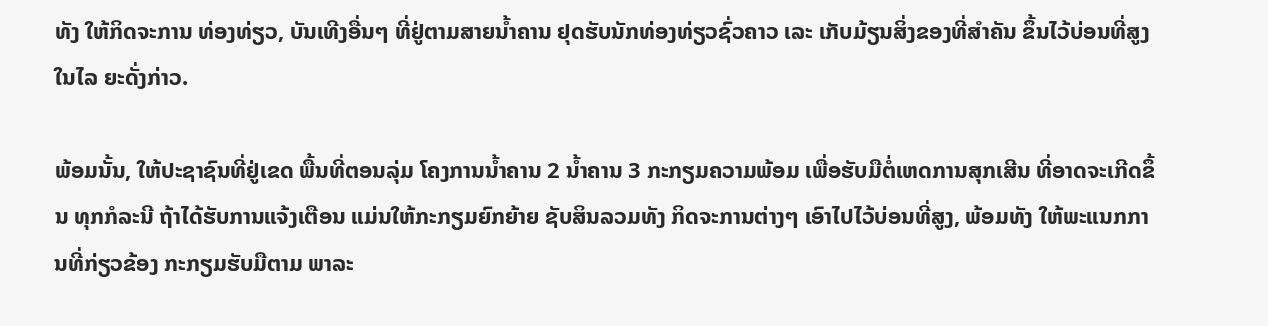ທັງ ໃຫ້ກິດຈະການ ທ່ອງທ່ຽວ, ບັນເທີງອື່ນໆ ທີ່ຢູ່ຕາມສາຍນໍ້າຄານ ຢຸດຮັບນັກທ່ອງທ່ຽວຊົ່ວຄາວ ເລະ ເກັບມ້ຽນສິ່ງຂອງທີ່ສໍາຄັນ ຂຶ້ນໄວ້ບ່ອນທີ່ສູງ ໃນໄລ ຍະດັ່ງກ່າວ.

ພ້ອມນັ້ນ, ໃຫ້ປະຊາຊົນທີ່ຢູ່ເຂດ ພື້ນທີ່ຕອນລຸ່ມ ໂຄງການນໍ້າຄານ 2 ນໍ້າຄານ 3 ກະກຽມຄວາມພ້ອມ ເພື່ອຮັບມືຕໍ່ເຫດການສຸກເສີນ ທີ່ອາດຈະເກີດຂຶ້ນ ທຸກກໍລະນີ ຖ້າໄດ້ຮັບການແຈ້ງເຕືອນ ແມ່ນໃຫ້ກະກຽມຍົກຍ້າຍ ຊັບສິນລວມທັງ ກິດຈະການຕ່າງໆ ເອົາໄປໄວ້ບ່ອນທີ່ສູງ, ພ້ອມທັງ ໃຫ້ພະແນກການທີ່ກ່ຽວຂ້ອງ ກະກຽມຮັບມືຕາມ ພາລະ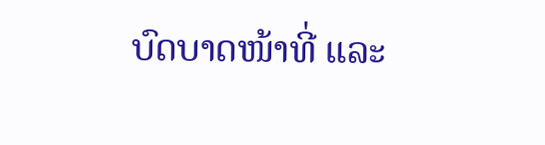ບົດບາດໜ້າທີ່ ແລະ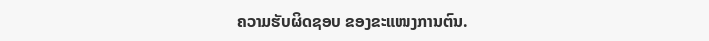ຄວາມຮັບຜິດຊອບ ຂອງຂະແໜງການຕົນ.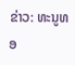ຂ່າວ: ທະນູທອ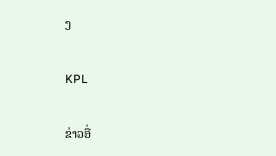ງ

KPL

ຂ່າວອື່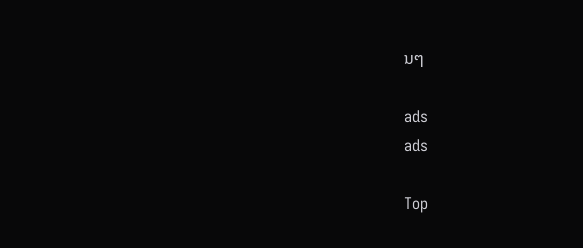ນໆ

ads
ads

Top